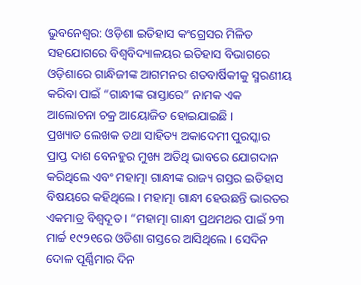ଭୁବନେଶ୍ୱର: ଓଡ଼ିଶା ଇତିହାସ କଂଗ୍ରେସର ମିଳିତ ସହଯୋଗରେ ବିଶ୍ୱବିଦ୍ୟାଳୟର ଇତିହାସ ବିଭାଗରେ ଓଡ଼ିଶାରେ ଗାନ୍ଧିଜୀଙ୍କ ଆଗମନର ଶତବାର୍ଷିକୀକୁ ସ୍ମରଣୀୟ କରିବା ପାଇଁ “ଗାନ୍ଧୀଙ୍କ ରାସ୍ତାରେ” ନାମକ ଏକ ଆଲୋଚନା ଚକ୍ର ଆୟୋଜିତ ହୋଇଯାଇଛି ।
ପ୍ରଖ୍ୟାତ ଲେଖକ ତଥା ସାହିତ୍ୟ ଅକାଦେମୀ ପୁରସ୍କାର ପ୍ରାପ୍ତ ଦାଶ ବେନହୁର ମୁଖ୍ୟ ଅତିଥି ଭାବରେ ଯୋଗଦାନ କରିଥିଲେ ଏବଂ ମହାତ୍ମା ଗାନ୍ଧୀଙ୍କ ରାଜ୍ୟ ଗସ୍ତର ଇତିହାସ ବିଷୟରେ କହିଥିଲେ । ମହାତ୍ମା ଗାନ୍ଧୀ ହେଉଛନ୍ତି ଭାରତର ଏକମାତ୍ର ବିଶ୍ୱଦୂତ । “ମହାତ୍ମା ଗାନ୍ଧୀ ପ୍ରଥମଥର ପାଇଁ ୨୩ ମାର୍ଚ୍ଚ ୧୯୨୧ରେ ଓଡିଶା ଗସ୍ତରେ ଆସିଥିଲେ । ସେଦିନ ଦୋଳ ପୂର୍ଣ୍ଣିମାର ଦିନ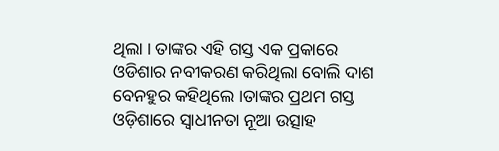ଥିଲା । ତାଙ୍କର ଏହି ଗସ୍ତ ଏକ ପ୍ରକାରେ ଓଡିଶାର ନବୀକରଣ କରିଥିଲା ବୋଲି ଦାଶ ବେନହୁର କହିଥିଲେ ।ତାଙ୍କର ପ୍ରଥମ ଗସ୍ତ ଓଡ଼ିଶାରେ ସ୍ୱାଧୀନତା ନୂଆ ଉତ୍ସାହ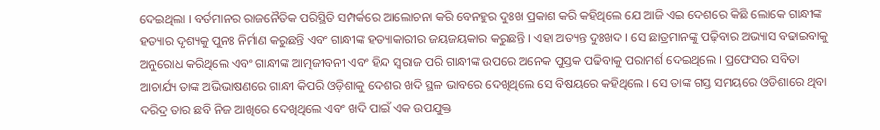ଦେଇଥିଲା । ବର୍ତମାନର ରାଜନୈତିକ ପରିସ୍ଥିତି ସମ୍ପର୍କରେ ଆଲୋଚନା କରି ବେନହୁର ଦୁଃଖ ପ୍ରକାଶ କରି କହିଥିଲେ ଯେ ଆଜି ଏଇ ଦେଶରେ କିଛି ଲୋକେ ଗାନ୍ଧୀଙ୍କ ହତ୍ୟାର ଦୃଶ୍ୟକୁ ପୁନଃ ନିର୍ମାଣ କରୁଛନ୍ତି ଏବଂ ଗାନ୍ଧୀଙ୍କ ହତ୍ୟାକାରୀର ଜୟଜୟକାର କରୁଛନ୍ତି । ଏହା ଅତ୍ୟନ୍ତ ଦୁଃଖଦ । ସେ ଛାତ୍ରମାନଙ୍କୁ ପଢ଼ିବାର ଅଭ୍ୟାସ ବଢାଇବାକୁ ଅନୁରୋଧ କରିଥିଲେ ଏବଂ ଗାନ୍ଧୀଙ୍କ ଆତ୍ମଜୀବନୀ ଏବଂ ହିନ୍ଦ ସ୍ୱରାଜ ପରି ଗାନ୍ଧୀଙ୍କ ଉପରେ ଅନେକ ପୁସ୍ତକ ପଢିବାକୁ ପରାମର୍ଶ ଦେଇଥିଲେ । ପ୍ରଫେସର ସବିତା ଆଚାର୍ଯ୍ୟ ତାଙ୍କ ଅଭିଭାଷଣରେ ଗାନ୍ଧୀ କିପରି ଓଡ଼ିଶାକୁ ଦେଶର ଖଦି ସ୍ଥଳ ଭାବରେ ଦେଖିଥିଲେ ସେ ବିଷୟରେ କହିଥିଲେ । ସେ ତାଙ୍କ ଗସ୍ତ ସମୟରେ ଓଡିଶାରେ ଥିବା ଦରିଦ୍ର ତାର ଛବି ନିଜ ଆଖିରେ ଦେଖିଥିଲେ ଏବଂ ଖଦି ପାଇଁ ଏକ ଉପଯୁକ୍ତ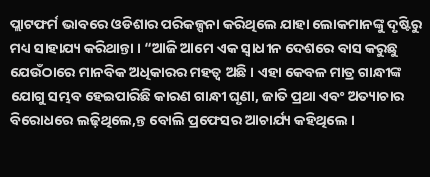ପ୍ଲାଟଫର୍ମ ଭାବରେ ଓଡିଶାର ପରିକଳ୍ପନା କରିଥିଲେ ଯାହା ଲୋକମାନଙ୍କୁ ଦୃଷ୍ଟିରୁ ମଧ୍ୟ ସାହାଯ୍ୟ କରିଥାନ୍ତା । “ଆଜି ଆମେ ଏକ ସ୍ୱାଧୀନ ଦେଶରେ ବାସ କରୁଛୁ ଯେଉଁଠାରେ ମାନବିକ ଅଧିକାରର ମହତ୍ୱ ଅଛି । ଏହା କେବଳ ମାତ୍ର ଗାନ୍ଧୀଙ୍କ ଯୋଗୁ ସମ୍ଭବ ହେଇପାରିଛି କାରଣ ଗାନ୍ଧୀ ଘୃଣା, ଜାତି ପ୍ରଥା ଏବଂ ଅତ୍ୟାଚାର ବିରୋଧରେ ଲଢ଼ିଥିଲେ,ନ୍ତ ବୋଲି ପ୍ରଫେସର ଆଚାର୍ଯ୍ୟ କହିଥିଲେ ।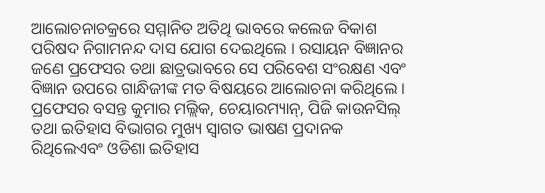ଆଲୋଚନାଚକ୍ରରେ ସମ୍ମାନିତ ଅତିଥି ଭାବରେ କଲେଜ ବିକାଶ ପରିଷଦ ନିଗାମନନ୍ଦ ଦାସ ଯୋଗ ଦେଇଥିଲେ । ରସାୟନ ବିଜ୍ଞାନର ଜଣେ ପ୍ରଫେସର ତଥା ଛାତ୍ରଭାବରେ ସେ ପରିବେଶ ସଂରକ୍ଷଣ ଏବଂ ବିଜ୍ଞାନ ଉପରେ ଗାନ୍ଧିଜୀଙ୍କ ମତ ବିଷୟରେ ଆଲୋଚନା କରିଥିଲେ । ପ୍ରଫେସର ବସନ୍ତ କୁମାର ମଲ୍ଲିକ, ଚେୟାରମ୍ୟାନ୍, ପିଜି କାଉନସିଲ୍ ତଥା ଇତିହାସ ବିଭାଗର ମୁଖ୍ୟ ସ୍ୱାଗତ ଭାଷଣ ପ୍ରଦାନକ ରିଥିଲେଏବଂ ଓଡିଶା ଇତିହାସ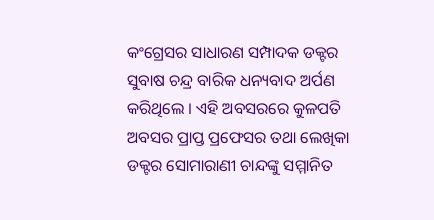କଂଗ୍ରେସର ସାଧାରଣ ସମ୍ପାଦକ ଡକ୍ଟର ସୁବାଷ ଚନ୍ଦ୍ର ବାରିକ ଧନ୍ୟବାଦ ଅର୍ପଣ କରିଥିଲେ । ଏହି ଅବସରରେ କୁଳପତି ଅବସର ପ୍ରାପ୍ତ ପ୍ରଫେସର ତଥା ଲେଖିକା ଡକ୍ଟର ସୋମାରାଣୀ ଚାନ୍ଦଙ୍କୁ ସମ୍ମାନିତ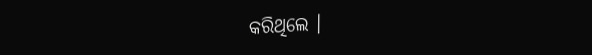କରିଥିଲେ ।